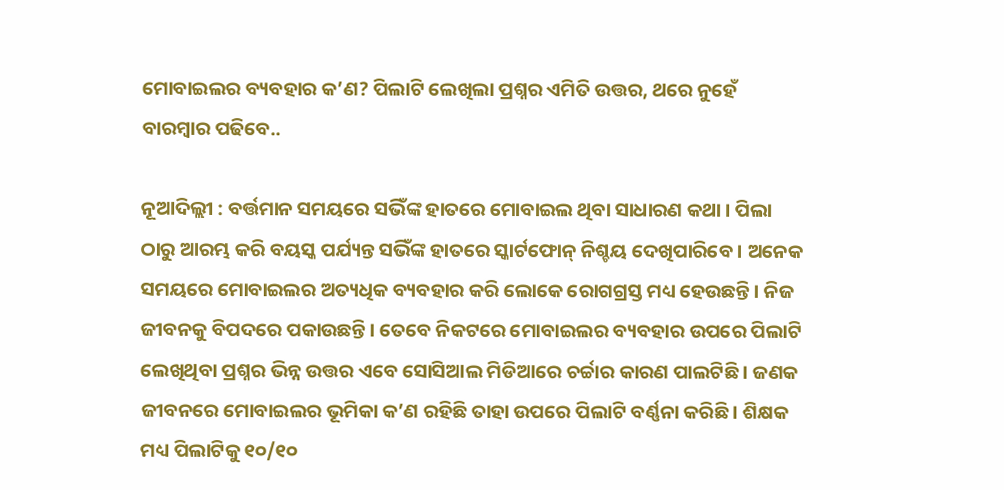ମୋବାଇଲର ବ୍ୟବହାର କ’ଣ? ପିଲାଟି ଲେଖିଲା ପ୍ରଶ୍ନର ଏମିତି ଉତ୍ତର, ଥରେ ନୁହେଁ ବାରମ୍ବାର ପଢିବେ..

ନୂଆଦିଲ୍ଲୀ : ବର୍ତ୍ତମାନ ସମୟରେ ସଭିଁଙ୍କ ହାତରେ ମୋବାଇଲ ଥିବା ସାଧାରଣ କଥା । ପିଲା ଠାରୁ ଆରମ୍ଭ କରି ବୟସ୍କ ପର୍ଯ୍ୟନ୍ତ ସଭିଁଙ୍କ ହାତରେ ସ୍କାର୍ଟଫୋନ୍‌ ନିଶ୍ଚୟ ଦେଖିପାରିବେ । ଅନେକ ସମୟରେ ମୋବାଇଲର ଅତ୍ୟଧିକ ବ୍ୟବହାର କରି ଲୋକେ ରୋଗଗ୍ରସ୍ତ ମଧ୍ୟ ହେଉଛନ୍ତି । ନିଜ ଜୀବନକୁ ବିପଦରେ ପକାଉଛନ୍ତି । ତେବେ ନିକଟରେ ମୋବାଇଲର ବ୍ୟବହାର ଉପରେ ପିଲାଟି ଲେଖିଥିବା ପ୍ରଶ୍ନର ଭିନ୍ନ ଉତ୍ତର ଏବେ ସୋସିଆଲ ମିଡିଆରେ ଚର୍ଚ୍ଚାର କାରଣ ପାଲଟିଛି । ଜଣକ ଜୀବନରେ ମୋବାଇଲର ଭୂମିକା କ’ଣ ରହିଛି ତାହା ଉପରେ ପିଲାଟି ବର୍ଣ୍ଣନା କରିଛି । ଶିକ୍ଷକ ମଧ୍ୟ ପିଲାଟିକୁ ୧୦/୧୦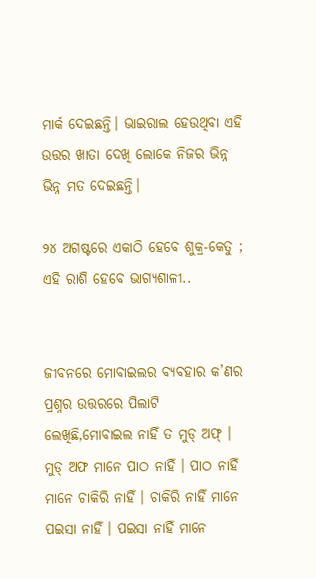ମାର୍କ ଦେଇଛନ୍ତି। ଭାଇରାଲ ହେଉଥିବା ଏହି ଉତ୍ତର ଖାତା ଦେଖି ଲୋକେ ନିଜର ଭିନ୍ନ ଭିନ୍ନ ମତ ଦେଇଛନ୍ତି।

୨୪ ଅଗଷ୍ଟରେ ଏକାଠି ହେବେ ଶୁକ୍ର-କେତୁ ; ଏହି ରାଶି ହେବେ ଭାଗ୍ୟଶାଳୀ..


ଜୀବନରେ ମୋବାଇଲର ବ୍ୟବହାର କ’ଣର ପ୍ରଶ୍ନର ଉତ୍ତରରେ ପିଲାଟି ଲେଖିଛି,ମୋବାଇଲ ନାହିଁ ତ ମୁଡ୍‌ ଅଫ୍‌ । ମୁଡ୍‌ ଅଫ ମାନେ ପାଠ ନାହିଁ । ପାଠ ନାହିଁ ମାନେ ଚାକିରି ନାହିଁ । ଚାକିରି ନାହିଁ ମାନେ ପଇସା ନାହିଁ । ପଇସା ନାହିଁ ମାନେ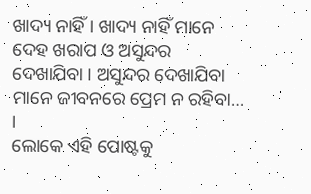ଖାଦ୍ୟ ନାହିଁ । ଖାଦ୍ୟ ନାହିଁ ମାନେ ଦେହ ଖରାପ ଓ ଅସୁନ୍ଦର ଦେଖାଯିବା । ଅସୁନ୍ଦର ଦେଖାଯିବା ମାନେ ଜୀବନରେ ପ୍ରେମ ନ ରହିବା… ।
ଲୋକେ ଏହି ପୋଷ୍ଟକୁ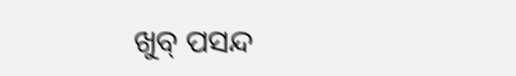ଖୁବ୍‌ ପସନ୍ଦ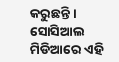କରୁଛନ୍ତି । ସୋସିଆଲ ମିଡିଆରେ ଏହି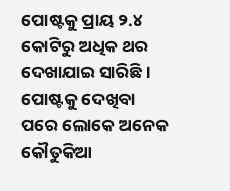ପୋଷ୍ଟକୁ ପ୍ରାୟ ୨.୪ କୋଟିରୁ ଅଧିକ ଥର ଦେଖାଯାଇ ସାରିଛି । ପୋଷ୍ଟକୁ ଦେଖିବା ପରେ ଲୋକେ ଅନେକ କୌତୁକିଆ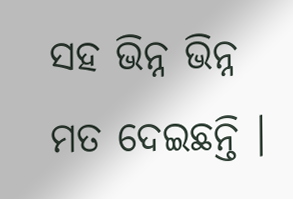ସହ ଭିନ୍ନ ଭିନ୍ନ ମତ ଦେଇଛନ୍ତି ।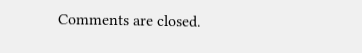Comments are closed.